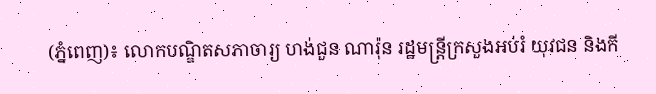(ភ្នំពេញ)៖ លោកបណ្ឌិតសភាចារ្យ ហង់ជួន ណារ៉ុន រដ្ឋមន្ដ្រីក្រសួងអប់រំ យុវជន និងកី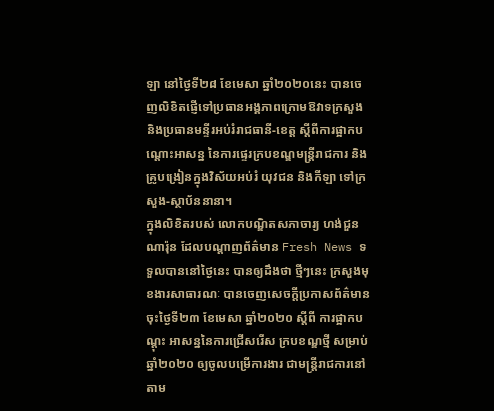ឡា នៅថ្ងៃទី២៨ ខែមេសា ឆ្នាំ២០២០នេះ បានចេញលិខិតផ្ញើទៅប្រធានអង្គភាពក្រោមឱវាទក្រសួង និងប្រធានមន្ទីរអប់រំរាជធានី-ខេត្ត ស្ដីពីការផ្អាកបណ្ដោះអាសន្ន នៃការផ្ទេរក្របខណ្ឌមន្ត្រីរាជការ និងគ្រូបង្រៀនក្នុងវិស័យអប់រំ យុវជន និងកីឡា ទៅក្រសួង-ស្ថាប័ននានា។
ក្នុងលិខិតរបស់ លោកបណ្ឌិតសភាចារ្យ ហង់ជួន ណារ៉ុន ដែលបណ្ដាញព័ត៌មាន Fresh News ទទួលបាននៅថ្ងៃនេះ បានឲ្យដឹងថា ថ្មីៗនេះ ក្រសួងមុខងារសាធារណៈ បានចេញសេចក្ដីប្រកាសព័ត៌មាន ចុះថ្ងៃទី២៣ ខែមេសា ឆ្នាំ២០២០ ស្ដីពី ការផ្អាកបណ្ដុះ អាសន្ននៃការជ្រើសរើស ក្របខណ្ឌថ្មី សម្រាប់ឆ្នាំ២០២០ ឲ្យចូលបម្រើការងារ ជាមន្ត្រីរាជការនៅតាម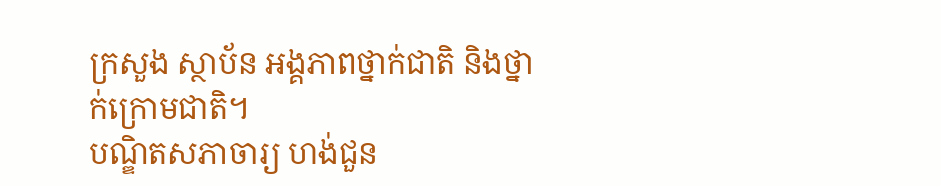ក្រសួង ស្ថាប័ន អង្គភាពថ្នាក់ជាតិ និងថ្នាក់ក្រោមជាតិ។
បណ្ឌិតសភាចារ្យ ហង់ជួន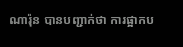ណារ៉ុន បានបញ្ជាក់ថា ការផ្អាកប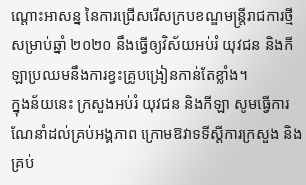ណ្ដោះអាសន្ន នៃការជ្រើសរើសក្របខណ្ឌមន្ត្រីរាជការថ្មី សម្រាប់ឆ្នាំ ២០២០ នឹងធ្វើឲ្យវិស័យអប់រំ យុវជន និងកីឡាប្រឈមនឹងការខ្វះគ្រូបង្រៀនកាន់តែខ្លាំង។
ក្នុងន័យនេះ ក្រសួងអប់រំ យុវជន និងកីឡា សូមធ្វើការណែនាំដល់គ្រប់អង្គភាព ក្រោមឱវាទទីស្ដីការក្រសួង និងគ្រប់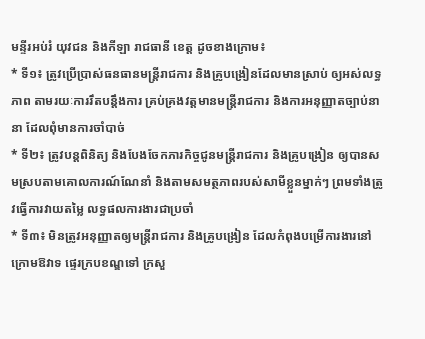មន្ទីរអប់រំ យុវជន និងកីឡា រាជធានី ខេត្ត ដូចខាងក្រោម៖
* ទី១៖ ត្រូវប្រើប្រាស់ធនធានមន្ត្រីរាជការ និងគ្រូបង្រៀនដែលមានស្រាប់ ឲ្យអស់លទ្ធភាព តាមរយៈការរឹតបន្ដឹងការ គ្រប់គ្រងវត្តមានមន្ត្រីរាជការ និងការអនុញ្ញាតច្បាប់នានា ដែលពុំមានការចាំបាច់
* ទី២៖ ត្រូវបន្តពិនិត្យ និងបែងចែកភារកិច្ចជូនមន្ត្រីរាជការ និងគ្រូបង្រៀន ឲ្យបានសមស្របតាមគោលការណ៍ណែនាំ និងតាមសមត្ថភាពរបស់សាមីខ្លួនម្នាក់ៗ ព្រមទាំងត្រូវធ្វើការវាយតម្លៃ លទ្ធផលការងារជាប្រចាំ
* ទី៣៖ មិនត្រូវអនុញ្ញាតឲ្យមន្ត្រីរាជការ និងគ្រូបង្រៀន ដែលកំពុងបម្រើការងារនៅក្រោមឱវាទ ផ្ទេរក្របខណ្ឌទៅ ក្រសួ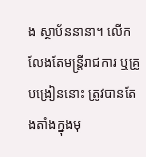ង ស្ថាប័ននានា។ លើកលែងតែមន្ត្រីរាជការ ឬគ្រូបង្រៀននោះ ត្រូវបានតែងតាំងក្នុងមុ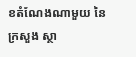ខតំណែងណាមួយ នៃក្រសួង ស្ថា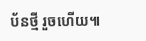ប័នថ្មី រួចហើយ៕